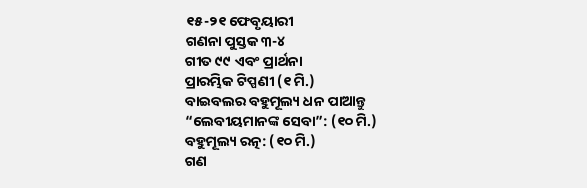୧୫-୨୧ ଫେବୃୟାରୀ
ଗଣନା ପୁସ୍ତକ ୩-୪
ଗୀତ ୯୯ ଏବଂ ପ୍ରାର୍ଥନା
ପ୍ରାରମ୍ଭିକ ଟିପ୍ପଣୀ (୧ ମି.)
ବାଇବଲର ବହୁମୂଲ୍ୟ ଧନ ପାଆନ୍ତୁ
“ଲେବୀୟମାନଙ୍କ ସେବା”: (୧୦ ମି.)
ବହୁମୂଲ୍ୟ ରତ୍ନ: (୧୦ ମି.)
ଗଣ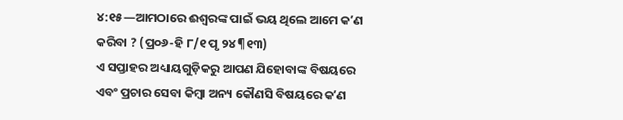୪:୧୫—ଆମଠାରେ ଈଶ୍ୱରଙ୍କ ପାଇଁ ଭୟ ଥିଲେ ଆମେ କʼଣ କରିବା ? (ପ୍ର୦୬-ହି ୮/୧ ପୃ ୨୪ ¶୧୩)
ଏ ସପ୍ତାହର ଅଧ୍ୟାୟଗୁଡ଼ିକରୁ ଆପଣ ଯିହୋବାଙ୍କ ବିଷୟରେ ଏବଂ ପ୍ରଚାର ସେବା କିମ୍ବା ଅନ୍ୟ କୌଣସି ବିଷୟରେ କʼଣ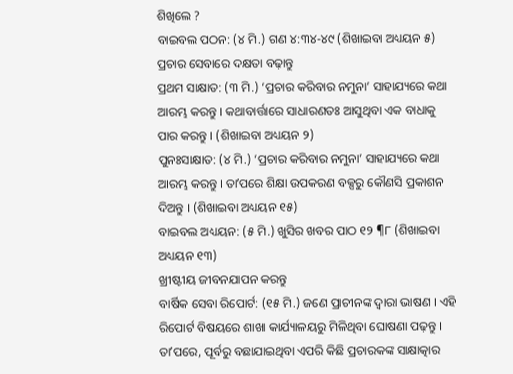ଶିଖିଲେ ?
ବାଇବଲ ପଠନ: (୪ ମି.) ଗଣ ୪:୩୪-୪୯ (ଶିଖାଇବା ଅଧ୍ୟୟନ ୫)
ପ୍ରଚାର ସେବାରେ ଦକ୍ଷତା ବଢ଼ାନ୍ତୁ
ପ୍ରଥମ ସାକ୍ଷାତ: (୩ ମି.) ‘ପ୍ରଚାର କରିବାର ନମୁନା’ ସାହାଯ୍ୟରେ କଥା ଆରମ୍ଭ କରନ୍ତୁ । କଥାବାର୍ତ୍ତାରେ ସାଧାରଣତଃ ଆସୁଥିବା ଏକ ବାଧାକୁ ପାର କରନ୍ତୁ । (ଶିଖାଇବା ଅଧ୍ୟୟନ ୨)
ପୁନଃସାକ୍ଷାତ: (୪ ମି.) ‘ପ୍ରଚାର କରିବାର ନମୁନା’ ସାହାଯ୍ୟରେ କଥା ଆରମ୍ଭ କରନ୍ତୁ । ତାʼପରେ ଶିକ୍ଷା ଉପକରଣ ବକ୍ସରୁ କୌଣସି ପ୍ରକାଶନ ଦିଅନ୍ତୁ । (ଶିଖାଇବା ଅଧ୍ୟୟନ ୧୫)
ବାଇବଲ ଅଧ୍ୟୟନ: (୫ ମି.) ଖୁସିର ଖବର ପାଠ ୧୨ ¶୮ (ଶିଖାଇବା ଅଧ୍ୟୟନ ୧୩)
ଖ୍ରୀଷ୍ଟୀୟ ଜୀବନଯାପନ କରନ୍ତୁ
ବାର୍ଷିକ ସେବା ରିପୋର୍ଟ: (୧୫ ମି.) ଜଣେ ପ୍ରାଚୀନଙ୍କ ଦ୍ୱାରା ଭାଷଣ । ଏହି ରିପୋର୍ଟ ବିଷୟରେ ଶାଖା କାର୍ଯ୍ୟାଳୟରୁ ମିଳିଥିବା ଘୋଷଣା ପଢ଼ନ୍ତୁ । ତାʼପରେ, ପୂର୍ବରୁ ବଛାଯାଇଥିବା ଏପରି କିଛି ପ୍ରଚାରକଙ୍କ ସାକ୍ଷାତ୍କାର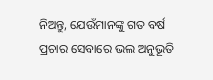ନିଅନ୍ତୁ, ଯେଉଁମାନଙ୍କୁ ଗତ ବର୍ଷ ପ୍ରଚାର ସେବାରେ ଭଲ ଅନୁଭୂତି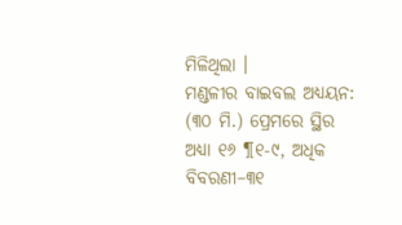ମିଳିଥିଲା ।
ମଣ୍ଡଳୀର ବାଇବଲ ଅଧ୍ୟୟନ: (୩୦ ମି.) ପ୍ରେମରେ ସ୍ଥିର ଅଧ୍ୟା ୧୬ ¶୧-୯, ଅଧିକ ବିବରଣୀ–୩୧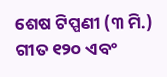ଶେଷ ଟିପ୍ପଣୀ (୩ ମି.)
ଗୀତ ୧୨୦ ଏବଂ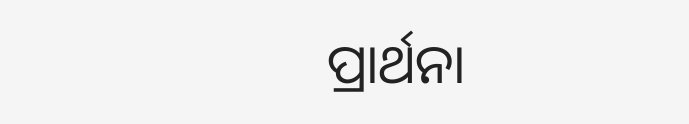ପ୍ରାର୍ଥନା